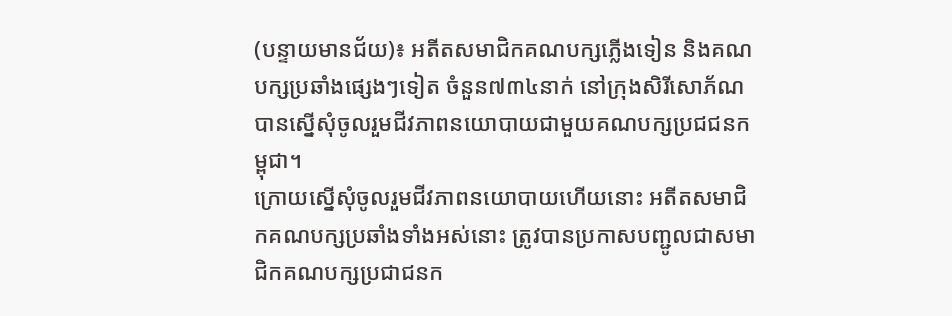(បន្ទាយមានជ័យ)៖ អតីតសមាជិកគណបក្សភ្លើងទៀន និងគណបក្សប្រឆាំងផ្សេងៗទៀត ចំនួន៧៣៤នាក់ នៅក្រុងសិរីសោភ័ណ បានស្នើសុំចូលរួមជីវភាពនយោបាយជាមួយគណបក្សប្រជជនកម្ពុជា។
ក្រោយស្នើសុំចូលរួមជីវភាពនយោបាយហើយនោះ អតីតសមាជិកគណបក្សប្រឆាំងទាំងអស់នោះ ត្រូវបានប្រកាសបញ្ជូលជាសមាជិកគណបក្សប្រជាជនក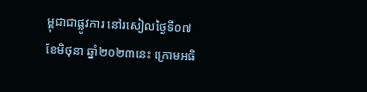ម្ពុជាជាផ្លូវការ នៅរសៀលថ្ងៃទី០៧ ខែមិថុនា ឆ្នាំ២០២៣នេះ ក្រោមអធិ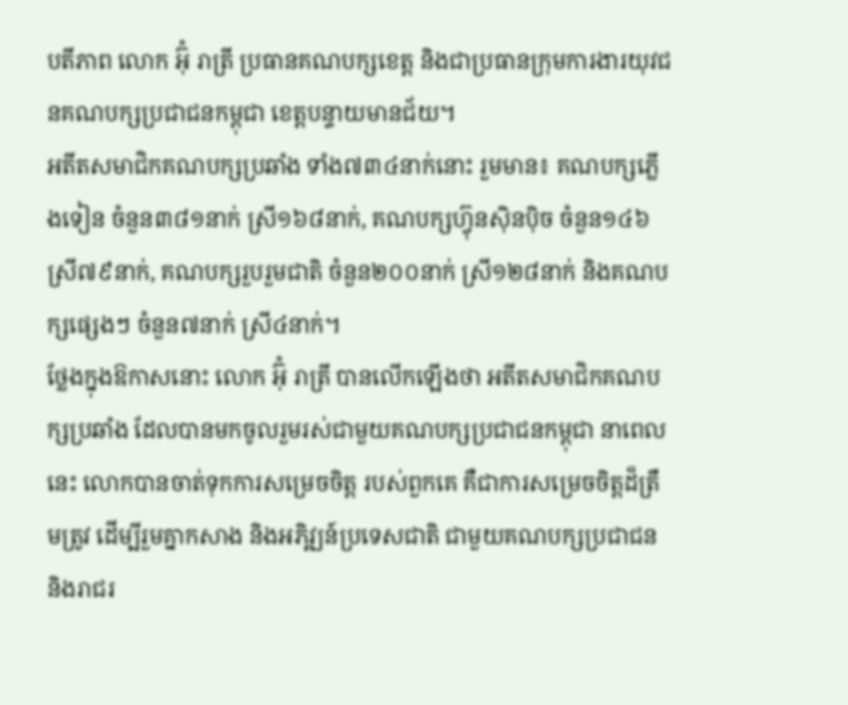បតីភាព លោក អ៊ុំ រាត្រី ប្រធានគណបក្សខេត្ត និងជាប្រធានក្រុមការងារយុវជនគណបក្សប្រជាជនកម្ពុជា ខេត្តបន្ទាយមានជ័យ។
អតីតសមាជិកគណបក្សប្រឆាំង ទាំង៧៣៤នាក់នោះ រួមមាន៖ គណបក្សភ្លើងទៀន ចំនួន៣៨១នាក់ ស្រី១៦៨នាក់, គណបក្សហ្វ៊ុនស៊ិនប៉ិច ចំនួន១៤៦ ស្រី៧៩នាក់, គណបក្សរួបរួមជាតិ ចំនួន២០០នាក់ ស្រី១២៨នាក់ និងគណបក្សផ្សេងៗ ចំនួន៧នាក់ ស្រី៤នាក់។
ថ្លែងក្នុងឱកាសនោះ លោក អ៊ុំ រាត្រី បានលើកឡើងថា អតីតសមាជិកគណបក្សប្រឆាំង ដែលបានមកចូលរួមរស់ជាមួយគណបក្សប្រជាជនកម្ពុជា នាពេលនេះ លោកបានចាត់ទុកការសម្រេចចិត្ត របស់ពួកគេ គឺជាការសម្រេចចិត្តដ៏ត្រឹមត្រូវ ដើម្បីរួមគ្នាកសាង និងអភិវ្ឍន៍ប្រទេសជាតិ ជាមួយគណបក្សប្រជាជន និងរាជរ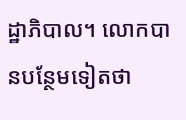ដ្ឋាភិបាល។ លោកបានបន្ថែមទៀតថា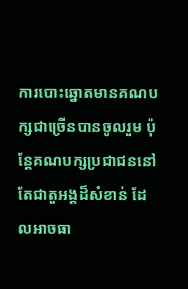ការបោះឆ្នោតមានគណបក្សជាច្រើនបានចូលរួម ប៉ុន្តែគណបក្សប្រជាជននៅតែជាតួអង្គដ៏សំខាន់ ដែលអាចធា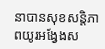នាបានសុខសន្តិភាពយូរអង្វែងស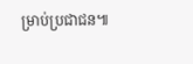ម្រាប់ប្រជាជន៕